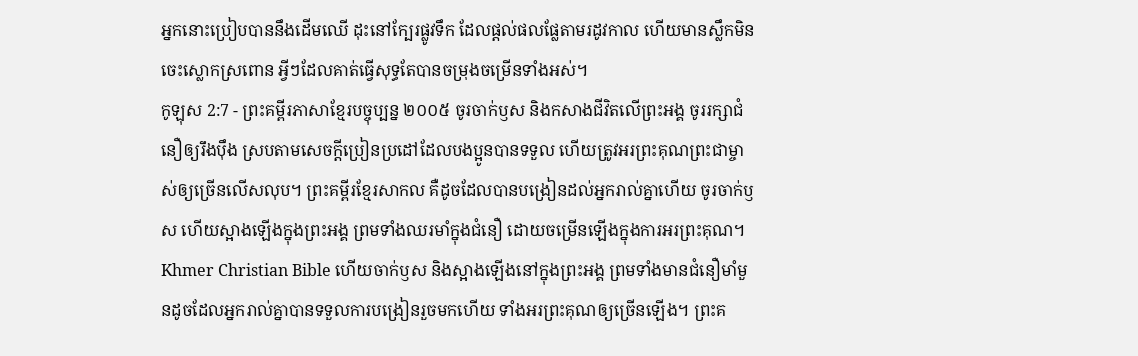អ្នកនោះប្រៀបបាននឹងដើមឈើ ដុះនៅក្បែរផ្លូវទឹក ដែលផ្ដល់ផលផ្លែតាមរដូវកាល ហើយមានស្លឹកមិនចេះស្លោកស្រពោន អ្វីៗដែលគាត់ធ្វើសុទ្ធតែបានចម្រុងចម្រើនទាំងអស់។
កូឡុស 2:7 - ព្រះគម្ពីរភាសាខ្មែរបច្ចុប្បន្ន ២០០៥ ចូរចាក់ឫស និងកសាងជីវិតលើព្រះអង្គ ចូររក្សាជំនឿឲ្យរឹងប៉ឹង ស្របតាមសេចក្ដីប្រៀនប្រដៅដែលបងប្អូនបានទទួល ហើយត្រូវអរព្រះគុណព្រះជាម្ចាស់ឲ្យច្រើនលើសលុប។ ព្រះគម្ពីរខ្មែរសាកល គឺដូចដែលបានបង្រៀនដល់អ្នករាល់គ្នាហើយ ចូរចាក់ឫស ហើយស្អាងឡើងក្នុងព្រះអង្គ ព្រមទាំងឈរមាំក្នុងជំនឿ ដោយចម្រើនឡើងក្នុងការអរព្រះគុណ។ Khmer Christian Bible ហើយចាក់ឫស និងស្អាងឡើងនៅក្នុងព្រះអង្គ ព្រមទាំងមានជំនឿមាំមួនដូចដែលអ្នករាល់គ្នាបានទទួលការបង្រៀនរួចមកហើយ ទាំងអរព្រះគុណឲ្យច្រើនឡើង។ ព្រះគ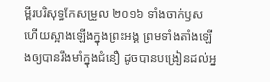ម្ពីរបរិសុទ្ធកែសម្រួល ២០១៦ ទាំងចាក់ឫស ហើយស្អាងឡើងក្នុងព្រះអង្គ ព្រមទាំងតាំងឡើងឲ្យបានរឹងមាំក្នុងជំនឿ ដូចបានបង្រៀនដល់អ្ន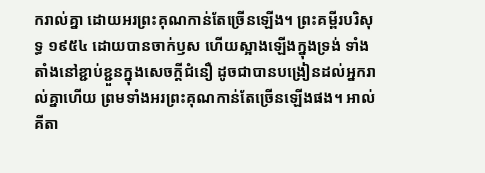ករាល់គ្នា ដោយអរព្រះគុណកាន់តែច្រើនឡើង។ ព្រះគម្ពីរបរិសុទ្ធ ១៩៥៤ ដោយបានចាក់ឫស ហើយស្អាងឡើងក្នុងទ្រង់ ទាំងតាំងនៅខ្ជាប់ខ្ជួនក្នុងសេចក្ដីជំនឿ ដូចជាបានបង្រៀនដល់អ្នករាល់គ្នាហើយ ព្រមទាំងអរព្រះគុណកាន់តែច្រើនឡើងផង។ អាល់គីតា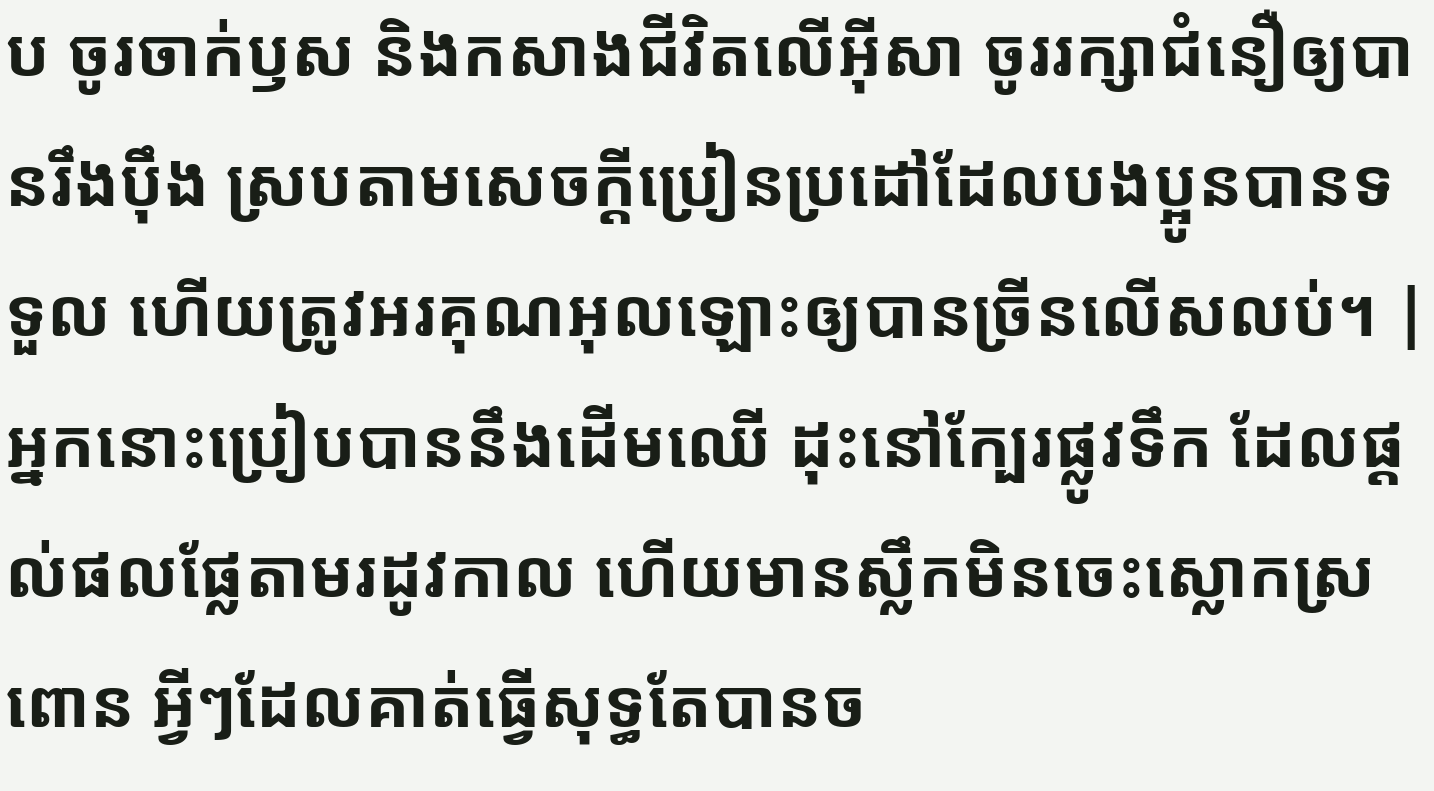ប ចូរចាក់ឫស និងកសាងជីវិតលើអ៊ីសា ចូររក្សាជំនឿឲ្យបានរឹងប៉ឹង ស្របតាមសេចក្ដីប្រៀនប្រដៅដែលបងប្អូនបានទទួល ហើយត្រូវអរគុណអុលឡោះឲ្យបានច្រីនលើសលប់។ |
អ្នកនោះប្រៀបបាននឹងដើមឈើ ដុះនៅក្បែរផ្លូវទឹក ដែលផ្ដល់ផលផ្លែតាមរដូវកាល ហើយមានស្លឹកមិនចេះស្លោកស្រពោន អ្វីៗដែលគាត់ធ្វើសុទ្ធតែបានច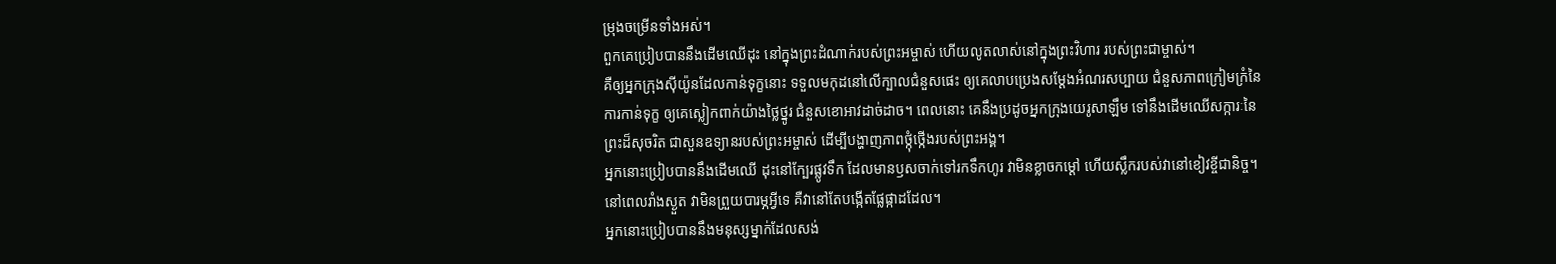ម្រុងចម្រើនទាំងអស់។
ពួកគេប្រៀបបាននឹងដើមឈើដុះ នៅក្នុងព្រះដំណាក់របស់ព្រះអម្ចាស់ ហើយលូតលាស់នៅក្នុងព្រះវិហារ របស់ព្រះជាម្ចាស់។
គឺឲ្យអ្នកក្រុងស៊ីយ៉ូនដែលកាន់ទុក្ខនោះ ទទួលមកុដនៅលើក្បាលជំនួសផេះ ឲ្យគេលាបប្រេងសម្តែងអំណរសប្បាយ ជំនួសភាពក្រៀមក្រំនៃការកាន់ទុក្ខ ឲ្យគេស្លៀកពាក់យ៉ាងថ្លៃថ្នូរ ជំនួសខោអាវដាច់ដាច។ ពេលនោះ គេនឹងប្រដូចអ្នកក្រុងយេរូសាឡឹម ទៅនឹងដើមឈើសក្ការៈនៃព្រះដ៏សុចរិត ជាសួនឧទ្យានរបស់ព្រះអម្ចាស់ ដើម្បីបង្ហាញភាពថ្កុំថ្កើងរបស់ព្រះអង្គ។
អ្នកនោះប្រៀបបាននឹងដើមឈើ ដុះនៅក្បែរផ្លូវទឹក ដែលមានឫសចាក់ទៅរកទឹកហូរ វាមិនខ្លាចកម្ដៅ ហើយស្លឹករបស់វានៅខៀវខ្ចីជានិច្ច។ នៅពេលរាំងស្ងួត វាមិនព្រួយបារម្ភអ្វីទេ គឺវានៅតែបង្កើតផ្លែផ្កាដដែល។
អ្នកនោះប្រៀបបាននឹងមនុស្សម្នាក់ដែលសង់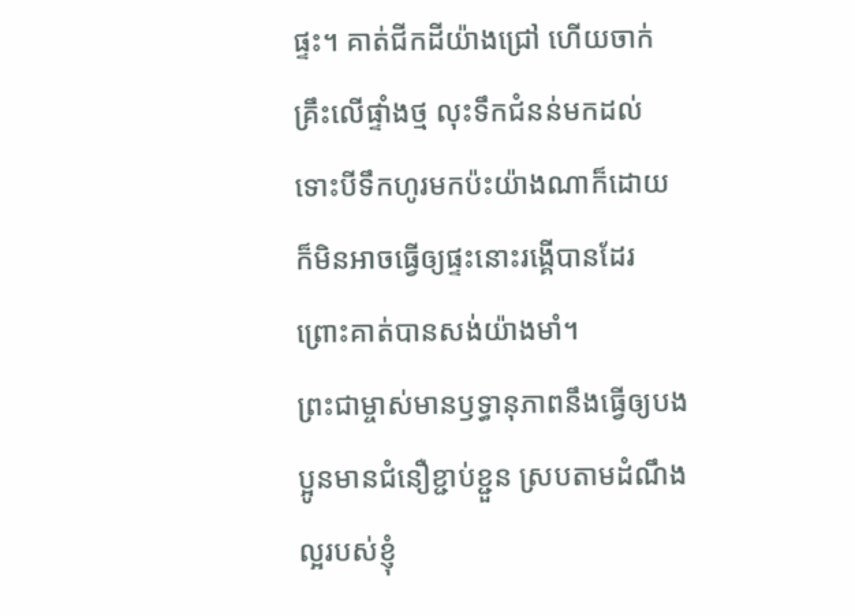ផ្ទះ។ គាត់ជីកដីយ៉ាងជ្រៅ ហើយចាក់គ្រឹះលើផ្ទាំងថ្ម លុះទឹកជំនន់មកដល់ ទោះបីទឹកហូរមកប៉ះយ៉ាងណាក៏ដោយ ក៏មិនអាចធ្វើឲ្យផ្ទះនោះរង្គើបានដែរ ព្រោះគាត់បានសង់យ៉ាងមាំ។
ព្រះជាម្ចាស់មានឫទ្ធានុភាពនឹងធ្វើឲ្យបងប្អូនមានជំនឿខ្ជាប់ខ្ជួន ស្របតាមដំណឹងល្អរបស់ខ្ញុំ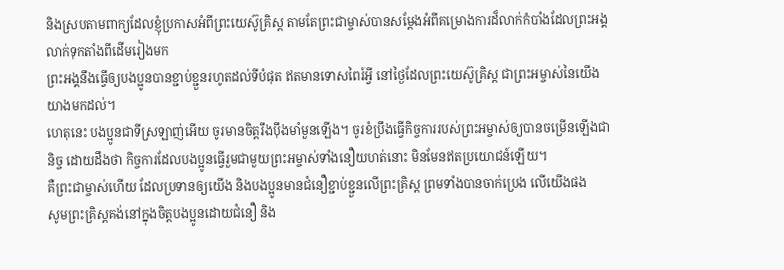និងស្របតាមពាក្យដែលខ្ញុំប្រកាសអំពីព្រះយេស៊ូគ្រិស្ត តាមតែព្រះជាម្ចាស់បានសម្តែងអំពីគម្រោងការដ៏លាក់កំបាំងដែលព្រះអង្គលាក់ទុកតាំងពីដើមរៀងមក
ព្រះអង្គនឹងធ្វើឲ្យបងប្អូនបានខ្ជាប់ខ្ជួនរហូតដល់ទីបំផុត ឥតមានទោសពៃរ៍អ្វី នៅថ្ងៃដែលព្រះយេស៊ូគ្រិស្ត ជាព្រះអម្ចាស់នៃយើងយាងមកដល់។
ហេតុនេះ បងប្អូនជាទីស្រឡាញ់អើយ ចូរមានចិត្តរឹងប៉ឹងមាំមួនឡើង។ ចូរខំប្រឹងធ្វើកិច្ចការរបស់ព្រះអម្ចាស់ឲ្យបានចម្រើនឡើងជានិច្ច ដោយដឹងថា កិច្ចការដែលបងប្អូនធ្វើរួមជាមួយព្រះអម្ចាស់ទាំងនឿយហត់នោះ មិនមែនឥតប្រយោជន៍ឡើយ។
គឺព្រះជាម្ចាស់ហើយ ដែលប្រទានឲ្យយើង និងបងប្អូនមានជំនឿខ្ជាប់ខ្ជួនលើព្រះគ្រិស្ត ព្រមទាំងបានចាក់ប្រេង លើយើងផង
សូមព្រះគ្រិស្តគង់នៅក្នុងចិត្តបងប្អូនដោយជំនឿ និង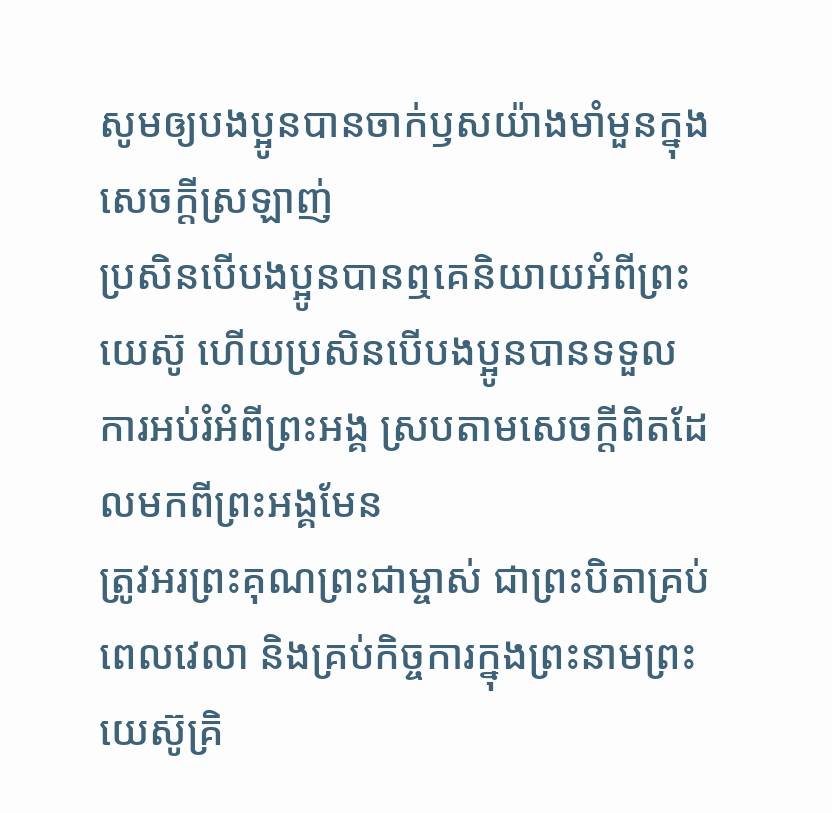សូមឲ្យបងប្អូនបានចាក់ឫសយ៉ាងមាំមួនក្នុងសេចក្ដីស្រឡាញ់
ប្រសិនបើបងប្អូនបានឮគេនិយាយអំពីព្រះយេស៊ូ ហើយប្រសិនបើបងប្អូនបានទទួលការអប់រំអំពីព្រះអង្គ ស្របតាមសេចក្ដីពិតដែលមកពីព្រះអង្គមែន
ត្រូវអរព្រះគុណព្រះជាម្ចាស់ ជាព្រះបិតាគ្រប់ពេលវេលា និងគ្រប់កិច្ចការក្នុងព្រះនាមព្រះយេស៊ូគ្រិ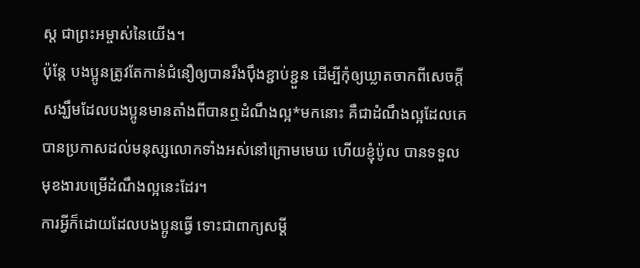ស្ត ជាព្រះអម្ចាស់នៃយើង។
ប៉ុន្តែ បងប្អូនត្រូវតែកាន់ជំនឿឲ្យបានរឹងប៉ឹងខ្ជាប់ខ្ជួន ដើម្បីកុំឲ្យឃ្លាតចាកពីសេចក្ដីសង្ឃឹមដែលបងប្អូនមានតាំងពីបានឮដំណឹងល្អ*មកនោះ គឺជាដំណឹងល្អដែលគេបានប្រកាសដល់មនុស្សលោកទាំងអស់នៅក្រោមមេឃ ហើយខ្ញុំប៉ូល បានទទួលមុខងារបម្រើដំណឹងល្អនេះដែរ។
ការអ្វីក៏ដោយដែលបងប្អូនធ្វើ ទោះជាពាក្យសម្ដី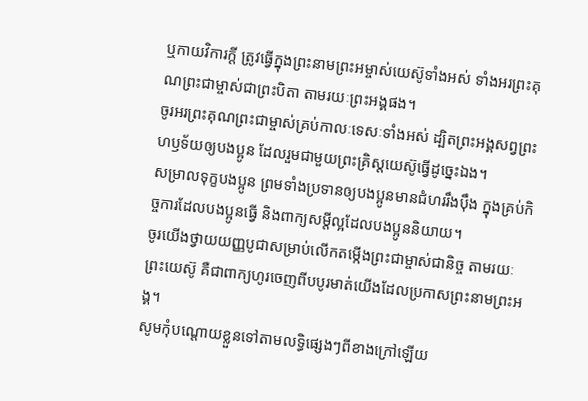ឬកាយវិការក្តី ត្រូវធ្វើក្នុងព្រះនាមព្រះអម្ចាស់យេស៊ូទាំងអស់ ទាំងអរព្រះគុណព្រះជាម្ចាស់ជាព្រះបិតា តាមរយៈព្រះអង្គផង។
ចូរអរព្រះគុណព្រះជាម្ចាស់គ្រប់កាលៈទេសៈទាំងអស់ ដ្បិតព្រះអង្គសព្វព្រះហឫទ័យឲ្យបងប្អូន ដែលរួមជាមួយព្រះគ្រិស្តយេស៊ូធ្វើដូច្នេះឯង។
សម្រាលទុក្ខបងប្អូន ព្រមទាំងប្រទានឲ្យបងប្អូនមានជំហររឹងប៉ឹង ក្នុងគ្រប់កិច្ចការដែលបងប្អូនធ្វើ និងពាក្យសម្ដីល្អដែលបងប្អូននិយាយ។
ចូរយើងថ្វាយយញ្ញបូជាសម្រាប់លើកតម្កើងព្រះជាម្ចាស់ជានិច្ច តាមរយៈព្រះយេស៊ូ គឺជាពាក្យហូរចេញពីបបូរមាត់យើងដែលប្រកាសព្រះនាមព្រះអង្គ។
សូមកុំបណ្ដោយខ្លួនទៅតាមលទ្ធិផ្សេងៗពីខាងក្រៅឡើយ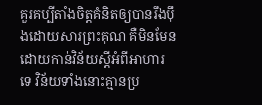គួរគប្បីតាំងចិត្តគំនិតឲ្យបានរឹងប៉ឹងដោយសារព្រះគុណ គឺមិនមែនដោយកាន់វិន័យស្ដីអំពីអាហារទេ វិន័យទាំងនោះគ្មានប្រ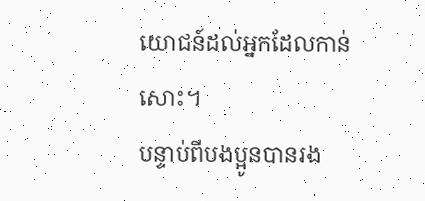យោជន៍ដល់អ្នកដែលកាន់សោះ។
បន្ទាប់ពីបងប្អូនបានរង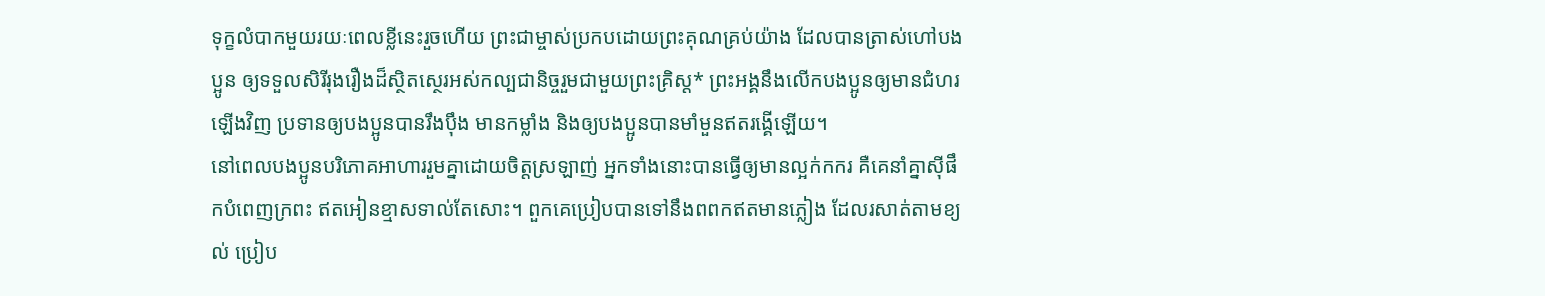ទុក្ខលំបាកមួយរយៈពេលខ្លីនេះរួចហើយ ព្រះជាម្ចាស់ប្រកបដោយព្រះគុណគ្រប់យ៉ាង ដែលបានត្រាស់ហៅបងប្អូន ឲ្យទទួលសិរីរុងរឿងដ៏ស្ថិតស្ថេរអស់កល្បជានិច្ចរួមជាមួយព្រះគ្រិស្ត* ព្រះអង្គនឹងលើកបងប្អូនឲ្យមានជំហរឡើងវិញ ប្រទានឲ្យបងប្អូនបានរឹងប៉ឹង មានកម្លាំង និងឲ្យបងប្អូនបានមាំមួនឥតរង្គើឡើយ។
នៅពេលបងប្អូនបរិភោគអាហាររួមគ្នាដោយចិត្តស្រឡាញ់ អ្នកទាំងនោះបានធ្វើឲ្យមានល្អក់កករ គឺគេនាំគ្នាស៊ីផឹកបំពេញក្រពះ ឥតអៀនខ្មាសទាល់តែសោះ។ ពួកគេប្រៀបបានទៅនឹងពពកឥតមានភ្លៀង ដែលរសាត់តាមខ្យល់ ប្រៀប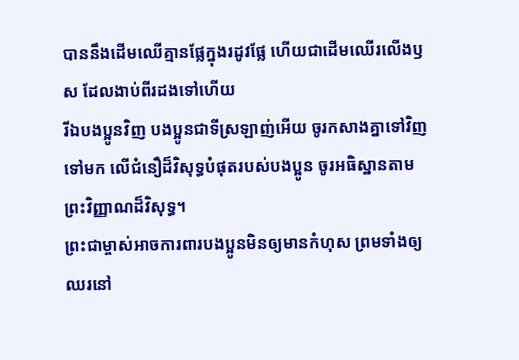បាននឹងដើមឈើគ្មានផ្លែក្នុងរដូវផ្លែ ហើយជាដើមឈើរលើងឫស ដែលងាប់ពីរដងទៅហើយ
រីឯបងប្អូនវិញ បងប្អូនជាទីស្រឡាញ់អើយ ចូរកសាងគ្នាទៅវិញទៅមក លើជំនឿដ៏វិសុទ្ធបំផុតរបស់បងប្អូន ចូរអធិស្ឋានតាមព្រះវិញ្ញាណដ៏វិសុទ្ធ។
ព្រះជាម្ចាស់អាចការពារបងប្អូនមិនឲ្យមានកំហុស ព្រមទាំងឲ្យឈរនៅ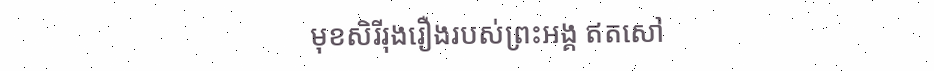មុខសិរីរុងរឿងរបស់ព្រះអង្គ ឥតសៅ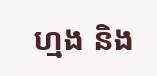ហ្មង និង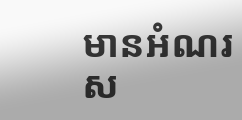មានអំណរស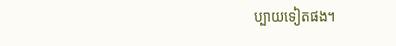ប្បាយទៀតផង។